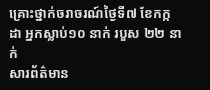គ្រោះថ្នាក់ចរាចរណ៍ថ្ងៃទី៧ ខែកក្កដា អ្នកស្លាប់១០ នាក់ របួស ២២ នាក់
សារព័ត៌មាន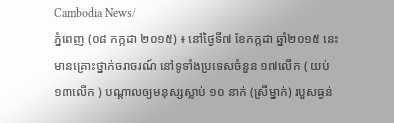Cambodia News/
ភ្នំពេញ (០៨ កក្កដា ២០១៥) ៖ នៅថ្ងៃទី៧ ខែកក្កដា ឆ្នាំ២០១៥ នេះ មានគ្រោះថ្នាក់ចរាចរណ៍ នៅទូទាំងប្រទេសចំនួន ១៧លើក ( យប់ ១៣លើក ) បណ្តាលឲ្យមនុស្សស្លាប់ ១០ នាក់ (ស្រីម្នាក់) របួសធ្ងន់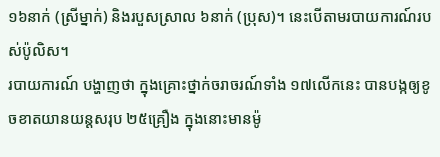១៦នាក់ (ស្រីម្នាក់) និងរបួសស្រាល ៦នាក់ (ប្រុស)។ នេះបើតាមរបាយការណ៍របស់ប៉ូលិស។
របាយការណ៍ បង្ហាញថា ក្នុងគ្រោះថ្នាក់ចរាចរណ៍ទាំង ១៧លើកនេះ បានបង្កឲ្យខូចខាតយានយន្តសរុប ២៥គ្រឿង ក្នុងនោះមានម៉ូ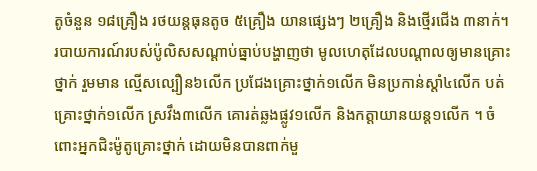តូចំនួន ១៨គ្រឿង រថយន្តធុនតូច ៥គ្រឿង យានផ្សេងៗ ២គ្រឿង និងថ្មើរជើង ៣នាក់។
របាយការណ៍របស់ប៉ូលិសសណ្តាប់ធ្នាប់បង្ហាញថា មូលហេតុដែលបណ្តាលឲ្យមានគ្រោះថ្នាក់ រួមមាន ល្មើសល្បឿន៦លើក ប្រជែងគ្រោះថ្នាក់១លើក មិនប្រកាន់ស្តាំ៤លើក បត់គ្រោះថ្នាក់១លើក ស្រវឹង៣លើក គោរត់ឆ្លងផ្លូវ១លើក និងកត្តាយានយន្ត១លើក ។ ចំពោះអ្នកជិះម៉ូតូគ្រោះថ្នាក់ ដោយមិនបានពាក់មួ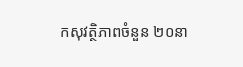កសុវត្ថិភាពចំនួន ២០នា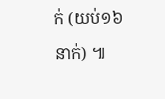ក់ (យប់១៦នាក់) ៕